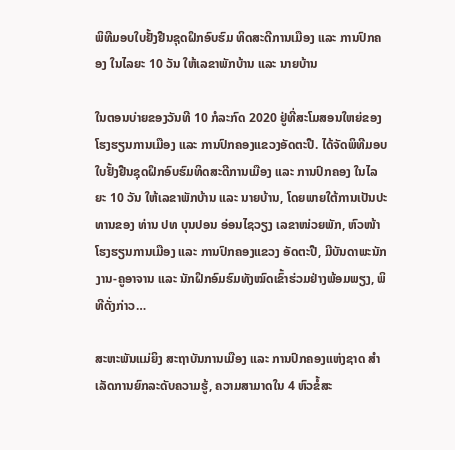ພິທີມອບໃບຢັ້ງຢືນຊຸດຝຶກອົບຮົມ ທິດສະດີການເມືອງ ແລະ ການປົກຄອງ ໃນໄລຍະ 10 ວັນ ໃຫ້ເລຂາພັກບ້ານ ແລະ ນາຍບ້ານ

ໃນຕອນບ່າຍຂອງວັນທີ 10 ກໍລະກົດ 2020 ຢູ່ທີ່ສະໂມສອນໃຫຍ່ຂອງໂຮງຮຽນການເມືອງ ແລະ ການປົກຄອງແຂວງອັດຕະປື. ໄດ້ຈັດພິທີມອບໃບຢັ້ງຢືນຊຸດຝຶກອົບຮົມທິດສະດີການເມືອງ ແລະ ການປົກຄອງ ໃນໄລຍະ 10 ວັນ ໃຫ້ເລຂາພັກບ້ານ ແລະ ນາຍບ້ານ, ໂດຍພາຍໃຕ້ການເປັນປະທານຂອງ ທ່ານ ປທ ບຸນປອນ ອ່ອນໄຊວຽງ ເລຂາໜ່ວຍພັກ, ຫົວໜ້າໂຮງຮຽນການເມືອງ ແລະ ການປົກຄອງແຂວງ ອັດຕະປື, ມີບັນດາພະນັກງານ-ຄູອາຈານ ແລະ ນັກຝຶກອົມຮົມທັງໝົດເຂົ້າຮ່ວມຢ່າງພ້ອມພຽງ, ພິທີດັ່ງກ່າວ…

ສະຫະພັນແມ່ຍິງ ສະຖາບັນການເມືອງ ແລະ ການປົກຄອງແຫ່ງຊາດ ສຳເລັດການຍົກລະດັບຄວາມຮູ້, ຄວາມສາມາດໃນ 4 ຫົວຂໍ້ສະ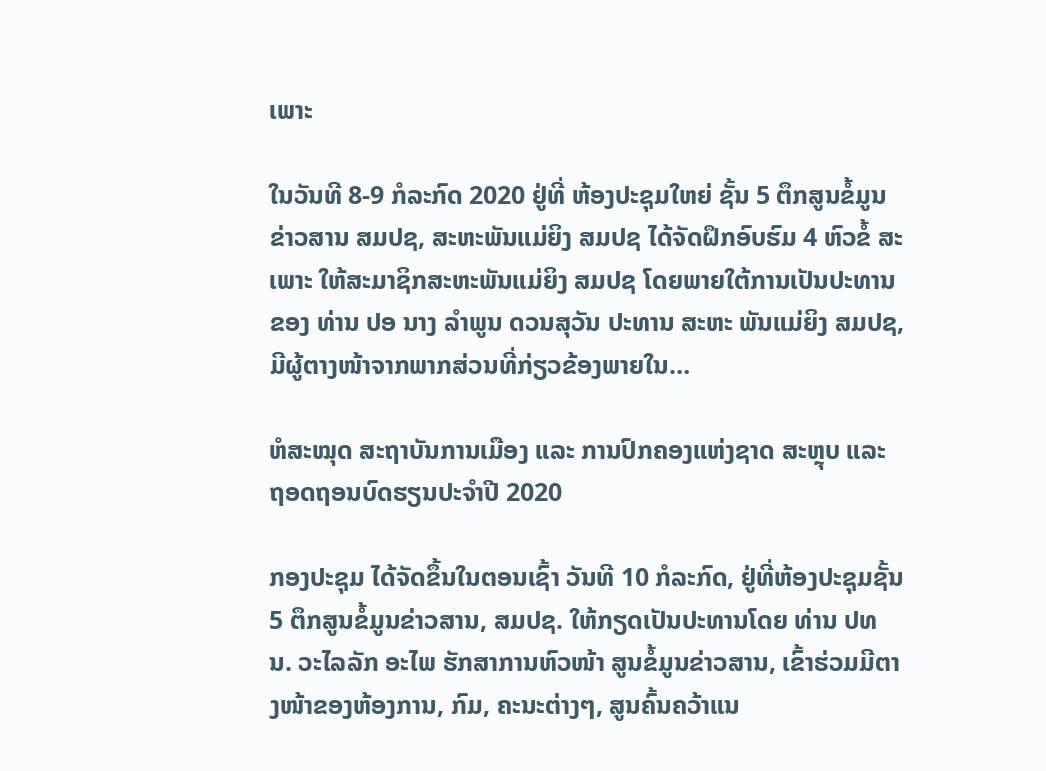ເພາະ

ໃນວັນທີ 8-9 ກໍລະກົດ 2020 ຢູ່ທີ່ ຫ້ອງປະຊຸມໃຫຍ່ ຊັ້ນ 5 ຕຶກສູນຂໍ້ມູນຂ່າວສານ ສມປຊ, ສະຫະພັນແມ່ຍິງ ສມປຊ ໄດ້ຈັດຝຶກອົບຮົມ 4 ຫົວຂໍ້ ສະເພາະ ໃຫ້ສະມາຊິກສະຫະພັນແມ່ຍິງ ສມປຊ ໂດຍພາຍໃຕ້ການເປັນປະທານ ຂອງ ທ່ານ ປອ ນາງ ລໍາພູນ ດວນສຸວັນ ປະທານ ສະຫະ ພັນແມ່ຍິງ ສມປຊ, ມີຜູ້ຕາງໜ້າຈາກພາກສ່ວນທີ່ກ່ຽວຂ້ອງພາຍໃນ…

ຫໍສະໝຸດ ສະຖາບັນການເມືອງ ແລະ ການປົກຄອງແຫ່ງຊາດ ສະຫຼຸບ ແລະ ຖອດຖອນບົດຮຽນປະຈຳປີ 2020

ກອງປະຊຸມ ໄດ້ຈັດຂຶ້ນໃນຕອນເຊົ້າ ວັນທີ 10 ກໍລະກົດ, ຢູ່ທີ່ຫ້ອງປະຊຸມຊັ້ນ 5 ຕຶກສູນຂໍ້ມູນຂ່າວສານ, ສມປຊ. ໃຫ້ກຽດເປັນປະທານໂດຍ ທ່ານ ປທ ນ. ວະໄລລັກ ອະໄພ ຮັກສາການຫົວໜ້າ ສູນຂໍ້ມູນຂ່າວສານ, ເຂົ້າຮ່ວມມີຕາງໜ້າຂອງຫ້ອງການ, ກົມ, ຄະນະຕ່າງໆ, ສູນຄົ້ນຄວ້າແນ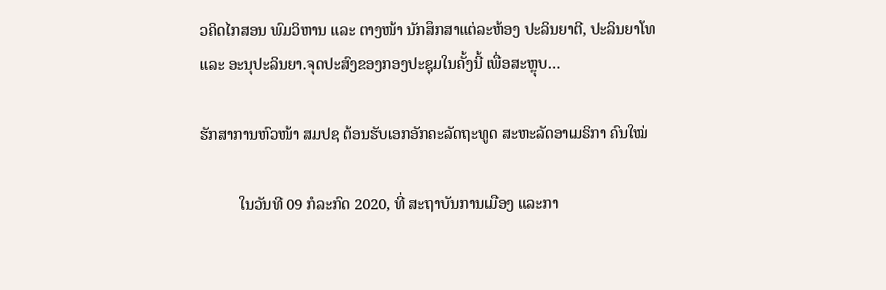ວຄິດໄກສອນ ພົມວິຫານ ແລະ ຕາງໜ້າ ນັກສຶກສາແຕ່ລະຫ້ອງ ປະລິນຍາຕີ, ປະລິນຍາໂທ ແລະ ອະນຸປະລິນຍາ.ຈຸດປະສົງຂອງກອງປະຊຸມໃນຄັ້ງນີ້ ເພື່ອສະຫຼຸບ…

ຮັກສາການຫົວໜ້າ ສມປຊ ຕ້ອນຮັບເອກອັກຄະລັດຖະທູດ ສະຫະລັດອາເມຣິກາ ຄົນໃໝ່

          ໃນວັນທີ 09 ກໍລະກົດ 2020, ທີ່ ສະຖາບັນການເມືອງ ແລະກາ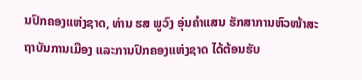ນປົກຄອງແຫ່ງຊາດ, ທ່ານ ຮສ ພູວົງ ອຸ່ນຄໍາແສນ ຮັກສາການຫົວໜ້າສະຖາບັນການເມືອງ ແລະການປົກຄອງແຫ່ງຊາດ ໄດ້ຕ້ອນຮັບ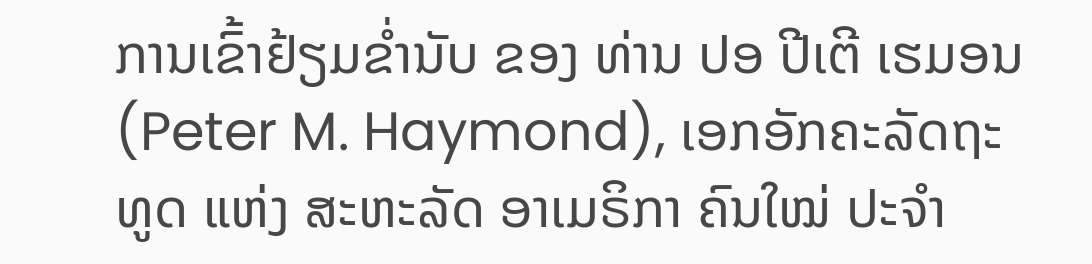ການເຂົ້າຢ້ຽມຂໍ່ານັບ ຂອງ ທ່ານ ປອ ປີເຕີ ເຮມອນ (Peter M. Haymond), ເອກອັກຄະລັດຖະທູດ ແຫ່ງ ສະຫະລັດ ອາເມຣິກາ ຄົນໃໝ່ ປະຈຳ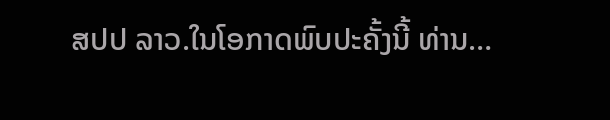ສປປ ລາວ.ໃນໂອກາດພົບປະຄັ້ງນີ້ ທ່ານ…